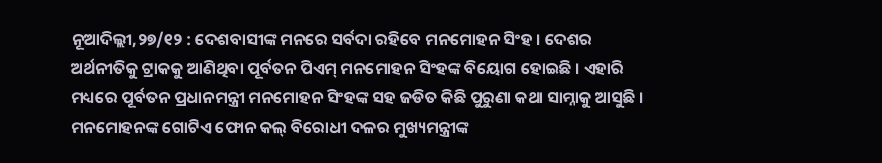ନୂଆଦିଲ୍ଲୀ,୨୭/୧୨ : ଦେଶବାସୀଙ୍କ ମନରେ ସର୍ବଦା ରହିବେ ମନମୋହନ ସିଂହ । ଦେଶର ଅର୍ଥନୀତିକୁ ଟ୍ରାକକୁ ଆଣିଥିବା ପୂର୍ବତନ ପିଏମ୍ ମନମୋହନ ସିଂହଙ୍କ ବିୟୋଗ ହୋଇଛି । ଏହାରି ମଧ୍ୟରେ ପୂର୍ବତନ ପ୍ରଧାନମନ୍ତ୍ରୀ ମନମୋହନ ସିଂହଙ୍କ ସହ ଜଡିତ କିଛି ପୁରୁଣା କଥା ସାମ୍ନାକୁ ଆସୁଛି । ମନମୋହନଙ୍କ ଗୋଟିଏ ଫୋନ କଲ୍ ବିରୋଧୀ ଦଳର ମୁଖ୍ୟମନ୍ତ୍ରୀଙ୍କ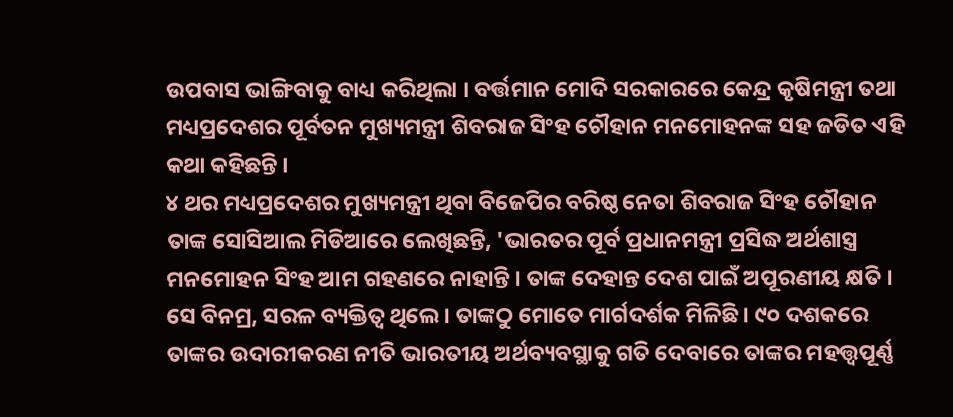ଉପବାସ ଭାଙ୍ଗିବାକୁ ବାଧ୍ୟ କରିଥିଲା । ବର୍ତ୍ତମାନ ମୋଦି ସରକାରରେ କେନ୍ଦ୍ର କୃଷିମନ୍ତ୍ରୀ ତଥା ମଧ୍ୟପ୍ରଦେଶର ପୂର୍ବତନ ମୁଖ୍ୟମନ୍ତ୍ରୀ ଶିବରାଜ ସିଂହ ଚୌହାନ ମନମୋହନଙ୍କ ସହ ଜଡିତ ଏହି କଥା କହିଛନ୍ତି ।
୪ ଥର ମଧ୍ୟପ୍ରଦେଶର ମୁଖ୍ୟମନ୍ତ୍ରୀ ଥିବା ବିଜେପିର ବରିଷ୍ଠ ନେତା ଶିବରାଜ ସିଂହ ଚୌହାନ ତାଙ୍କ ସୋସିଆଲ ମିଡିଆରେ ଲେଖିଛନ୍ତି, 'ଭାରତର ପୂର୍ବ ପ୍ରଧାନମନ୍ତ୍ରୀ ପ୍ରସିଦ୍ଧ ଅର୍ଥଶାସ୍ତ୍ର ମନମୋହନ ସିଂହ ଆମ ଗହଣରେ ନାହାନ୍ତି । ତାଙ୍କ ଦେହାନ୍ତ ଦେଶ ପାଇଁ ଅପୂରଣୀୟ କ୍ଷତି । ସେ ବିନମ୍ର, ସରଳ ବ୍ୟକ୍ତିତ୍ବ ଥିଲେ । ତାଙ୍କଠୁ ମୋତେ ମାର୍ଗଦର୍ଶକ ମିଳିଛି । ୯୦ ଦଶକରେ ତାଙ୍କର ଉଦାରୀକରଣ ନୀତି ଭାରତୀୟ ଅର୍ଥବ୍ୟବସ୍ଥାକୁ ଗତି ଦେବାରେ ତାଙ୍କର ମହତ୍ତ୍ବପୂର୍ଣ୍ଣ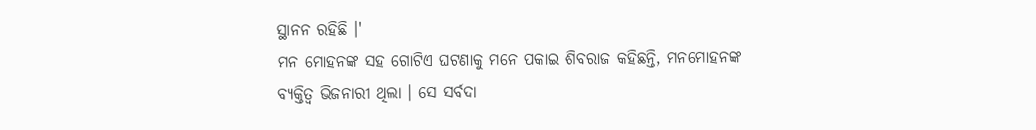ସ୍ଥାନନ ରହିଛି ।'
ମନ ମୋହନଙ୍କ ସହ ଗୋଟିଏ ଘଟଣାକୁ ମନେ ପକାଇ ଶିବରାଜ କହିଛନ୍ତି, ମନମୋହନଙ୍କ ବ୍ୟକ୍ତିତ୍ବ ଭିଜନାରୀ ଥିଲା । ସେ ସର୍ବଦା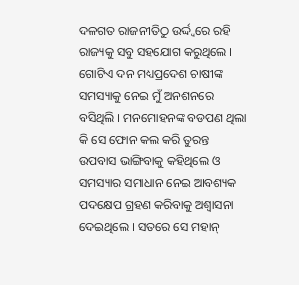ଦଳଗତ ରାଜନୀତିଠୁ ଉର୍ଦ୍ଦ୍ବରେ ରହି ରାଜ୍ୟକୁ ସବୁ ସହଯୋଗ କରୁଥିଲେ । ଗୋଟିଏ ଦନ ମଧ୍ୟପ୍ରଦେଶ ଚାଷୀଙ୍କ ସମସ୍ୟାକୁ ନେଇ ମୁଁ ଅନଶନରେ ବସିଥିଲି । ମନମୋହନଙ୍କ ବଡପଣ ଥିଲା କି ସେ ଫୋନ କଲ କରି ତୁରନ୍ତ ଉପବାସ ଭାଙ୍ଗିବାକୁ କହିଥିଲେ ଓ ସମସ୍ୟାର ସମାଧାନ ନେଇ ଆବଶ୍ୟକ ପଦକ୍ଷେପ ଗ୍ରହଣ କରିବାକୁ ଅଶ୍ବାସନା ଦେଇଥିଲେ । ସତରେ ସେ ମହାନ୍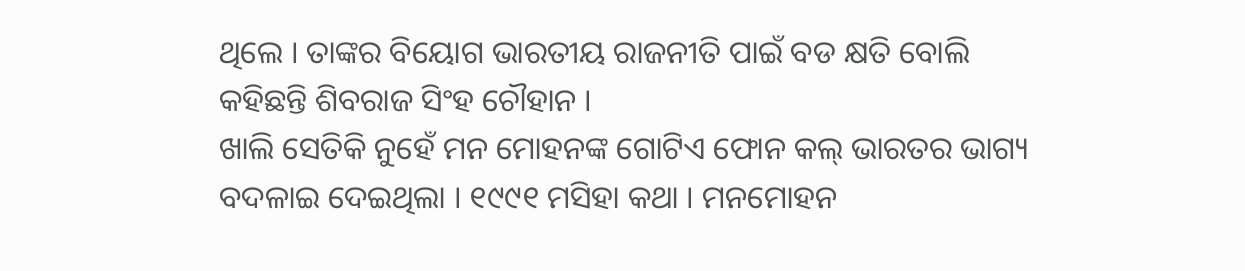ଥିଲେ । ତାଙ୍କର ବିୟୋଗ ଭାରତୀୟ ରାଜନୀତି ପାଇଁ ବଡ କ୍ଷତି ବୋଲି କହିଛନ୍ତି ଶିବରାଜ ସିଂହ ଚୌହାନ ।
ଖାଲି ସେତିକି ନୁହେଁ ମନ ମୋହନଙ୍କ ଗୋଟିଏ ଫୋନ କଲ୍ ଭାରତର ଭାଗ୍ୟ ବଦଳାଇ ଦେଇଥିଲା । ୧୯୯୧ ମସିହା କଥା । ମନମୋହନ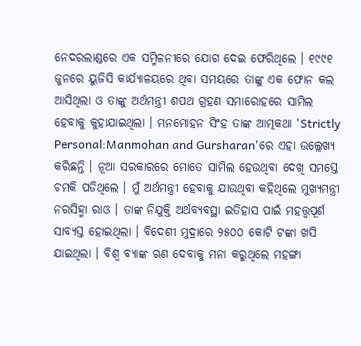ନେଦରଲାଣ୍ଡରେ ଏକ ସମ୍ମିଳନୀରେ ଯୋଗ ଦେଇ ଫେରିଥିଲେ । ୧୯୯୧ ଜୁନରେ ୟୁଜିସି କାର୍ଯ୍ୟାଳୟରେ ଥିବା ସମୟରେ ତାଙ୍କୁ ଏକ ଫୋନ କଲ ଆସିଥିଲା ଓ ତାଙ୍କୁ ଅର୍ଥମନ୍ତ୍ରୀ ଶପଥ ଗ୍ରହଣ ସମାରୋହରେ ସାମିଲ ହେବାକୁ କୁହାଯାଇଥିଲା । ମନମୋହନ ସିଂହ ତାଙ୍କ ଆତ୍ମକଥା 'Strictly Personal:Manmohan and Gursharan'ରେ ଏହା ଉଲ୍ଲେଖ୍ୟ କରିଛନ୍ତି । ନୂଆ ସରକାରରେ ମୋତେ ସାମିଲ ହେଉଥିବା ଦେଖି ସମସ୍ତେ ଚମକି ପଡିଥିଲେ । ମୁଁ ଅର୍ଥମନ୍ତ୍ରୀ ହେବାକୁ ଯାଉଥିବା କହିଥିଲେ ମୁଖ୍ୟମନ୍ତ୍ରୀ ନରସିହ୍ମା ରାଓ । ତାଙ୍କ ନିଯୁକ୍ତି ଅର୍ଥବ୍ୟବସ୍ଥା ଇତିହାସ ପାଇଁ ମହତ୍ତ୍ବପୂର୍ଣ ସାବ୍ୟସ୍ତ ହୋଇଥିଲା । ବିଦେଶୀ ମୁଦ୍ରାରେ ୨୫୦୦ କୋଟି ଟଙ୍କା ଖସି ଯାଇଥିଲା । ବିଶ୍ବ ବ୍ୟାଙ୍କ ଋଣ ଦେବାକୁ ମନା କରୁଥିଲେ ମହଙ୍ଗା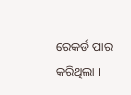ରେକର୍ଡ ପାର କରିଥିଲା ।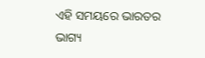ଏହି ସମୟରେ ଭାରତର ଭାଗ୍ୟ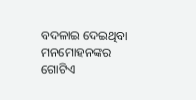ବଦଳାଇ ଦେଇଥିବା ମନମୋହନଙ୍କର ଗୋଟିଏ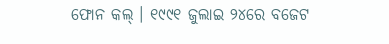ଫୋନ କଲ୍ । ୧୯୯୧ ଜୁଲାଇ ୨୪ରେ ବଜେଟ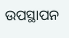ଉପସ୍ଥାପନ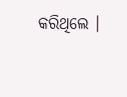କରିଥିଲେ ।